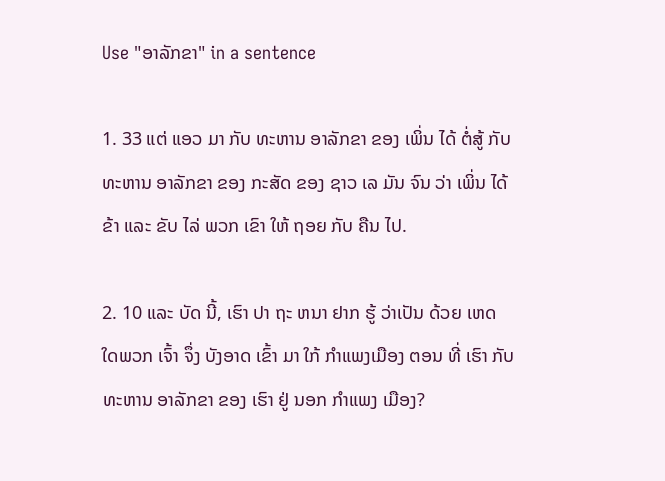Use "ອາລັກຂາ" in a sentence

1. 33 ແຕ່ ແອວ ມາ ກັບ ທະຫານ ອາລັກຂາ ຂອງ ເພິ່ນ ໄດ້ ຕໍ່ສູ້ ກັບ ທະຫານ ອາລັກຂາ ຂອງ ກະສັດ ຂອງ ຊາວ ເລ ມັນ ຈົນ ວ່າ ເພິ່ນ ໄດ້ ຂ້າ ແລະ ຂັບ ໄລ່ ພວກ ເຂົາ ໃຫ້ ຖອຍ ກັບ ຄືນ ໄປ.

2. 10 ແລະ ບັດ ນີ້, ເຮົາ ປາ ຖະ ຫນາ ຢາກ ຮູ້ ວ່າເປັນ ດ້ວຍ ເຫດ ໃດພວກ ເຈົ້າ ຈຶ່ງ ບັງອາດ ເຂົ້າ ມາ ໃກ້ ກໍາແພງເມືອງ ຕອນ ທີ່ ເຮົາ ກັບ ທະຫານ ອາລັກຂາ ຂອງ ເຮົາ ຢູ່ ນອກ ກໍາແພງ ເມືອງ?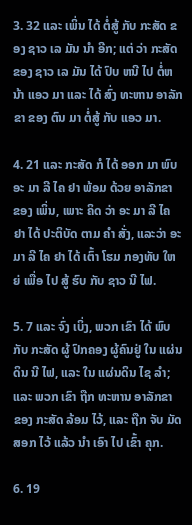3. 32 ແລະ ເພິ່ນ ໄດ້ ຕໍ່ສູ້ ກັບ ກະສັດ ຂອງ ຊາວ ເລ ມັນ ນໍາ ອີກ; ແຕ່ ວ່າ ກະສັດ ຂອງ ຊາວ ເລ ມັນ ໄດ້ ປົບ ຫນີ ໄປ ຕໍ່ຫນ້າ ແອວ ມາ ແລະ ໄດ້ ສົ່ງ ທະຫານ ອາລັກຂາ ຂອງ ຕົນ ມາ ຕໍ່ສູ້ ກັບ ແອວ ມາ.

4. 21 ແລະ ກະສັດ ກໍ ໄດ້ ອອກ ມາ ພົບ ອະ ມາ ລີ ໄຄ ຢາ ພ້ອມ ດ້ວຍ ອາລັກຂາ ຂອງ ເພິ່ນ, ເພາະ ຄິດ ວ່າ ອະ ມາ ລີ ໄຄ ຢາ ໄດ້ ປະຕິບັດ ຕາມ ຄໍາ ສັ່ງ, ແລະວ່າ ອະ ມາ ລີ ໄຄ ຢາ ໄດ້ ເຕົ້າ ໂຮມ ກອງທັບ ໃຫຍ່ ເພື່ອ ໄປ ສູ້ ຮົບ ກັບ ຊາວ ນີ ໄຟ.

5. 7 ແລະ ຈົ່ງ ເບິ່ງ, ພວກ ເຂົາ ໄດ້ ພົບ ກັບ ກະສັດ ຜູ້ ປົກຄອງ ຜູ້ຄົນຢູ່ ໃນ ແຜ່ນດິນ ນີ ໄຟ, ແລະ ໃນ ແຜ່ນດິນ ໄຊ ລໍາ; ແລະ ພວກ ເຂົາ ຖືກ ທະຫານ ອາລັກຂາ ຂອງ ກະສັດ ລ້ອມ ໄວ້, ແລະ ຖືກ ຈັບ ມັດ ສອກ ໄວ້ ແລ້ວ ນໍາ ເອົາ ໄປ ເຂົ້າ ຄຸກ.

6. 19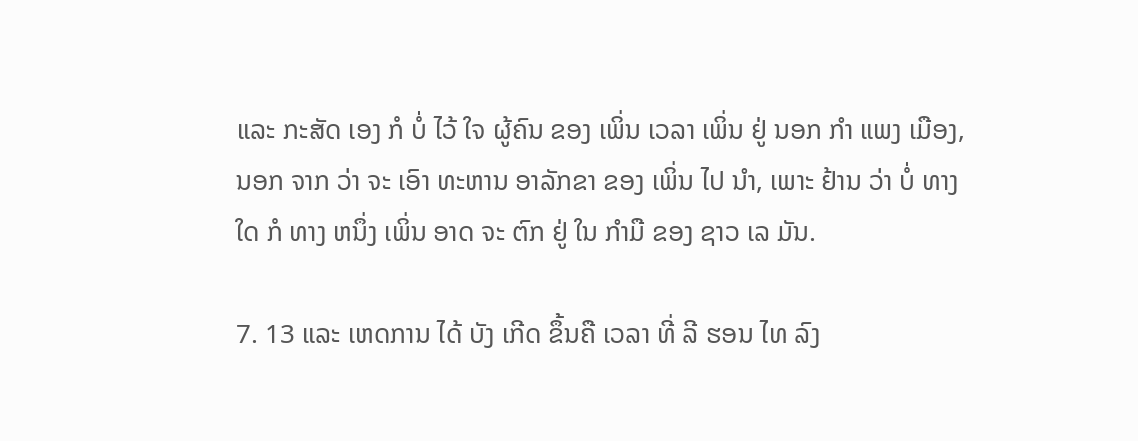ແລະ ກະສັດ ເອງ ກໍ ບໍ່ ໄວ້ ໃຈ ຜູ້ຄົນ ຂອງ ເພິ່ນ ເວລາ ເພິ່ນ ຢູ່ ນອກ ກໍາ ແພງ ເມືອງ, ນອກ ຈາກ ວ່າ ຈະ ເອົາ ທະຫານ ອາລັກຂາ ຂອງ ເພິ່ນ ໄປ ນໍາ, ເພາະ ຢ້ານ ວ່າ ບໍ່ ທາງ ໃດ ກໍ ທາງ ຫນຶ່ງ ເພິ່ນ ອາດ ຈະ ຕົກ ຢູ່ ໃນ ກໍາມື ຂອງ ຊາວ ເລ ມັນ.

7. 13 ແລະ ເຫດການ ໄດ້ ບັງ ເກີດ ຂຶ້ນຄື ເວລາ ທີ່ ລີ ຮອນ ໄທ ລົງ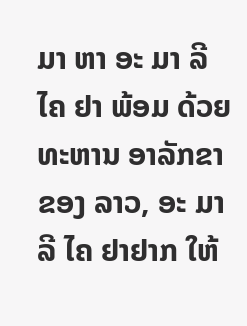ມາ ຫາ ອະ ມາ ລີ ໄຄ ຢາ ພ້ອມ ດ້ວຍ ທະຫານ ອາລັກຂາ ຂອງ ລາວ, ອະ ມາ ລີ ໄຄ ຢາຢາກ ໃຫ້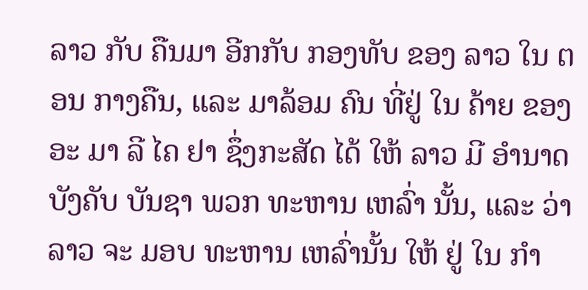ລາວ ກັບ ຄືນມາ ອີກກັບ ກອງທັບ ຂອງ ລາວ ໃນ ຕອນ ກາງຄືນ, ແລະ ມາລ້ອມ ຄົນ ທີ່ຢູ່ ໃນ ຄ້າຍ ຂອງ ອະ ມາ ລີ ໄຄ ຢາ ຊຶ່ງກະສັດ ໄດ້ ໃຫ້ ລາວ ມີ ອໍານາດ ບັງຄັບ ບັນຊາ ພວກ ທະຫານ ເຫລົ່າ ນັ້ນ, ແລະ ວ່າ ລາວ ຈະ ມອບ ທະຫານ ເຫລົ່ານັ້ນ ໃຫ້ ຢູ່ ໃນ ກໍາ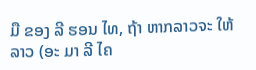ມື ຂອງ ລີ ຮອນ ໄທ, ຖ້າ ຫາກລາວຈະ ໃຫ້ ລາວ (ອະ ມາ ລີ ໄຄ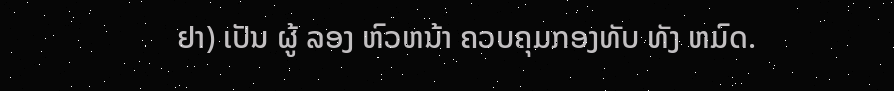ຢາ) ເປັນ ຜູ້ ລອງ ຫົວຫນ້າ ຄວບຄຸມກອງທັບ ທັງ ຫມົດ.